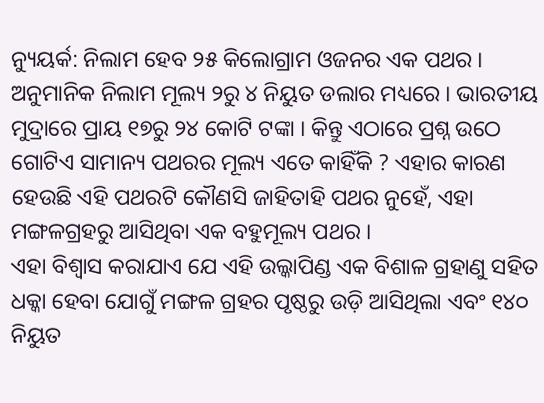ନ୍ୟୁୟର୍କ: ନିଲାମ ହେବ ୨୫ କିଲୋଗ୍ରାମ ଓଜନର ଏକ ପଥର । ଅନୁମାନିକ ନିଲାମ ମୂଲ୍ୟ ୨ରୁ ୪ ନିୟୁତ ଡଲାର ମଧ୍ୟରେ । ଭାରତୀୟ ମୁଦ୍ରାରେ ପ୍ରାୟ ୧୭ରୁ ୨୪ କୋଟି ଟଙ୍କା । କିନ୍ତୁ ଏଠାରେ ପ୍ରଶ୍ନ ଉଠେ ଗୋଟିଏ ସାମାନ୍ୟ ପଥରର ମୂଲ୍ୟ ଏତେ କାହିଁକି ? ଏହାର କାରଣ ହେଉଛି ଏହି ପଥରଟି କୌଣସି ଜାହିତାହି ପଥର ନୁହେଁ, ଏହା ମଙ୍ଗଳଗ୍ରହରୁ ଆସିଥିବା ଏକ ବହୁମୂଲ୍ୟ ପଥର ।
ଏହା ବିଶ୍ୱାସ କରାଯାଏ ଯେ ଏହି ଉଲ୍କାପିଣ୍ଡ ଏକ ବିଶାଳ ଗ୍ରହାଣୁ ସହିତ ଧକ୍କା ହେବା ଯୋଗୁଁ ମଙ୍ଗଳ ଗ୍ରହର ପୃଷ୍ଠରୁ ଉଡ଼ି ଆସିଥିଲା ଏବଂ ୧୪୦ ନିୟୁତ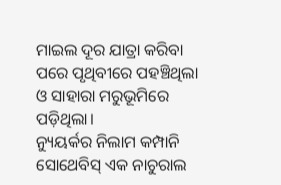ମାଇଲ ଦୂର ଯାତ୍ରା କରିବା ପରେ ପୃଥିବୀରେ ପହଞ୍ଚିଥିଲା ଓ ସାହାରା ମରୁଭୂମିରେ ପଡ଼ିଥିଲା।
ନ୍ୟୁୟର୍କର ନିଲାମ କମ୍ପାନି ସୋଥେବିସ୍ ଏକ ନାଚୁରାଲ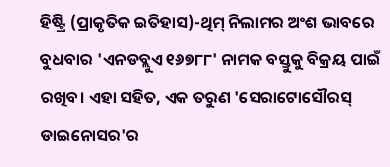ହିଷ୍ଟ୍ରି (ପ୍ରାକୃତିକ ଇତିହାସ)-ଥିମ୍ ନିଲାମର ଅଂଶ ଭାବରେ ବୁଧବାର 'ଏନଡବ୍ଲୁଏ ୧୬୭୮୮' ନାମକ ବସ୍ତୁକୁ ବିକ୍ରୟ ପାଇଁ ରଖିବ। ଏହା ସହିତ, ଏକ ତରୁଣ 'ସେରାଟୋସୌରସ୍ ଡାଇନୋସର'ର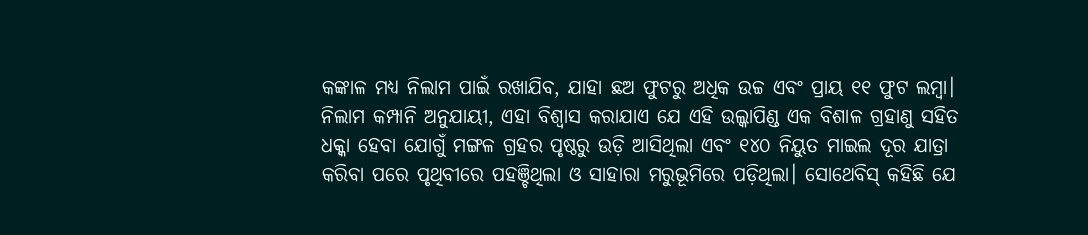କଙ୍କାଳ ମଧ୍ୟ ନିଲାମ ପାଇଁ ରଖାଯିବ, ଯାହା ଛଅ ଫୁଟରୁ ଅଧିକ ଉଚ୍ଚ ଏବଂ ପ୍ରାୟ ୧୧ ଫୁଟ ଲମ୍ବା।
ନିଲାମ କମ୍ପାନି ଅନୁଯାୟୀ, ଏହା ବିଶ୍ୱାସ କରାଯାଏ ଯେ ଏହି ଉଲ୍କାପିଣ୍ଡ ଏକ ବିଶାଳ ଗ୍ରହାଣୁ ସହିତ ଧକ୍କା ହେବା ଯୋଗୁଁ ମଙ୍ଗଳ ଗ୍ରହର ପୃଷ୍ଠରୁ ଉଡ଼ି ଆସିଥିଲା ଏବଂ ୧୪୦ ନିୟୁତ ମାଇଲ ଦୂର ଯାତ୍ରା କରିବା ପରେ ପୃଥିବୀରେ ପହଞ୍ଚିଥିଲା ଓ ସାହାରା ମରୁଭୂମିରେ ପଡ଼ିଥିଲା। ସୋଥେବିସ୍ କହିଛି ଯେ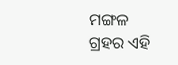ମଙ୍ଗଳ ଗ୍ରହର ଏହି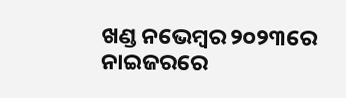ଖଣ୍ଡ ନଭେମ୍ବର ୨୦୨୩ରେ ନାଇଜରରେ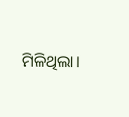ମିଳିଥିଲା।